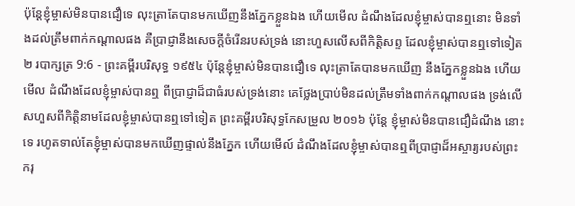ប៉ុន្តែខ្ញុំម្ចាស់មិនបានជឿទេ លុះត្រាតែបានមកឃើញនឹងភ្នែកខ្លួនឯង ហើយមើល ដំណឹងដែលខ្ញុំម្ចាស់បានឮនោះ មិនទាំងដល់ត្រឹមពាក់កណ្តាលផង គឺប្រាជ្ញានឹងសេចក្ដីចំរើនរបស់ទ្រង់ នោះហួសលើសពីកិត្តិសព្ទ ដែលខ្ញុំម្ចាស់បានឮទៅទៀត
២ របាក្សត្រ 9:6 - ព្រះគម្ពីរបរិសុទ្ធ ១៩៥៤ ប៉ុន្តែខ្ញុំម្ចាស់មិនបានជឿទេ លុះត្រាតែបានមកឃើញ នឹងភ្នែកខ្លួនឯង ហើយមើល ដំណឹងដែលខ្ញុំម្ចាស់បានឮ ពីប្រាជ្ញាដ៏ជាធំរបស់ទ្រង់នោះ គេថ្លែងប្រាប់មិនដល់ត្រឹមទាំងពាក់កណ្តាលផង ទ្រង់លើសហួសពីកិត្តិនាមដែលខ្ញុំម្ចាស់បានឮទៅទៀត ព្រះគម្ពីរបរិសុទ្ធកែសម្រួល ២០១៦ ប៉ុន្តែ ខ្ញុំម្ចាស់មិនបានជឿដំណឹង នោះទេ រហូតទាល់តែខ្ញុំម្ចាស់បានមកឃើញផ្ទាល់នឹងភ្នែក ហើយមើល៍ ដំណឹងដែលខ្ញុំម្ចាស់បានឮពីប្រាជ្ញាដ៏អស្ចារ្យរបស់ព្រះករុ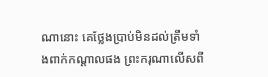ណានោះ គេថ្លែងប្រាប់មិនដល់ត្រឹមទាំងពាក់កណ្ដាលផង ព្រះករុណាលើសពី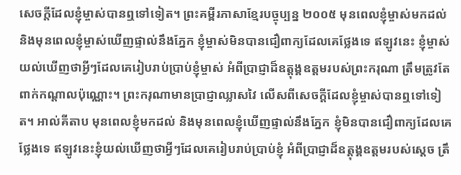សេចក្ដីដែលខ្ញុំម្ចាស់បានឮទៅទៀត។ ព្រះគម្ពីរភាសាខ្មែរបច្ចុប្បន្ន ២០០៥ មុនពេលខ្ញុំម្ចាស់មកដល់ និងមុនពេលខ្ញុំម្ចាស់ឃើញផ្ទាល់នឹងភ្នែក ខ្ញុំម្ចាស់មិនបានជឿពាក្យដែលគេថ្លែងទេ ឥឡូវនេះ ខ្ញុំម្ចាស់យល់ឃើញថាអ្វីៗដែលគេរៀបរាប់ប្រាប់ខ្ញុំម្ចាស់ អំពីប្រាជ្ញាដ៏ឧត្ដុង្គឧត្ដមរបស់ព្រះករុណា ត្រឹមត្រូវតែពាក់កណ្ដាលប៉ុណ្ណោះ។ ព្រះករុណាមានប្រាជ្ញាឈ្លាសវៃ លើសពីសេចក្ដីដែលខ្ញុំម្ចាស់បានឮទៅទៀត។ អាល់គីតាប មុនពេលខ្ញុំមកដល់ និងមុនពេលខ្ញុំឃើញផ្ទាល់នឹងភ្នែក ខ្ញុំមិនបានជឿពាក្យដែលគេថ្លែងទេ ឥឡូវនេះខ្ញុំយល់ឃើញថាអ្វីៗដែលគេរៀបរាប់ប្រាប់ខ្ញុំ អំពីប្រាជ្ញាដ៏ឧត្តុង្គឧត្តមរបស់ស្តេច ត្រឹ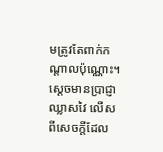មត្រូវតែពាក់កណ្តាលប៉ុណ្ណោះ។ ស្តេចមានប្រាជ្ញាឈ្លាសវៃ លើសពីសេចក្តីដែល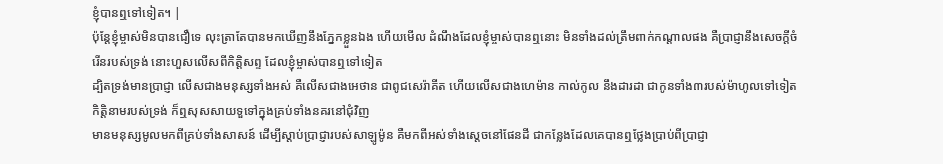ខ្ញុំបានឮទៅទៀត។ |
ប៉ុន្តែខ្ញុំម្ចាស់មិនបានជឿទេ លុះត្រាតែបានមកឃើញនឹងភ្នែកខ្លួនឯង ហើយមើល ដំណឹងដែលខ្ញុំម្ចាស់បានឮនោះ មិនទាំងដល់ត្រឹមពាក់កណ្តាលផង គឺប្រាជ្ញានឹងសេចក្ដីចំរើនរបស់ទ្រង់ នោះហួសលើសពីកិត្តិសព្ទ ដែលខ្ញុំម្ចាស់បានឮទៅទៀត
ដ្បិតទ្រង់មានប្រាជ្ញា លើសជាងមនុស្សទាំងអស់ គឺលើសជាងអេថាន ជាពូជសេរ៉ាគីត ហើយលើសជាងហេម៉ាន កាល់កូល នឹងដារដា ជាកូនទាំង៣របស់ម៉ាហូលទៅទៀត កិត្តិនាមរបស់ទ្រង់ ក៏ឮសុសសាយទួទៅក្នុងគ្រប់ទាំងនគរនៅជុំវិញ
មានមនុស្សមូលមកពីគ្រប់ទាំងសាសន៍ ដើម្បីស្តាប់ប្រាជ្ញារបស់សាឡូម៉ូន គឺមកពីអស់ទាំងស្តេចនៅផែនដី ជាកន្លែងដែលគេបានឮថ្លែងប្រាប់ពីប្រាជ្ញា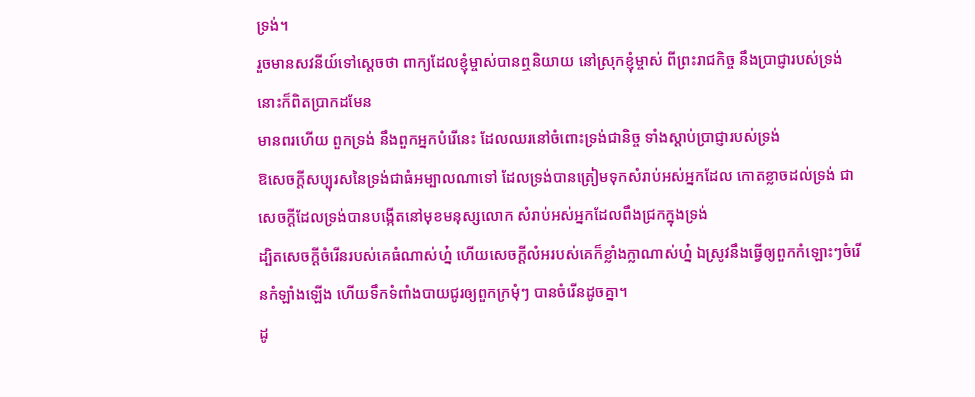ទ្រង់។
រួចមានសវនីយ៍ទៅស្តេចថា ពាក្យដែលខ្ញុំម្ចាស់បានឮនិយាយ នៅស្រុកខ្ញុំម្ចាស់ ពីព្រះរាជកិច្ច នឹងប្រាជ្ញារបស់ទ្រង់ នោះក៏ពិតប្រាកដមែន
មានពរហើយ ពួកទ្រង់ នឹងពួកអ្នកបំរើនេះ ដែលឈរនៅចំពោះទ្រង់ជានិច្ច ទាំងស្តាប់ប្រាជ្ញារបស់ទ្រង់
ឱសេចក្ដីសប្បុរសនៃទ្រង់ជាធំអម្បាលណាទៅ ដែលទ្រង់បានត្រៀមទុកសំរាប់អស់អ្នកដែល កោតខ្លាចដល់ទ្រង់ ជាសេចក្ដីដែលទ្រង់បានបង្កើតនៅមុខមនុស្សលោក សំរាប់អស់អ្នកដែលពឹងជ្រកក្នុងទ្រង់
ដ្បិតសេចក្ដីចំរើនរបស់គេធំណាស់ហ្ន៎ ហើយសេចក្ដីលំអរបស់គេក៏ខ្លាំងក្លាណាស់ហ្ន៎ ឯស្រូវនឹងធ្វើឲ្យពួកកំឡោះៗចំរើនកំឡាំងឡើង ហើយទឹកទំពាំងបាយជូរឲ្យពួកក្រមុំៗ បានចំរើនដូចគ្នា។
ដូ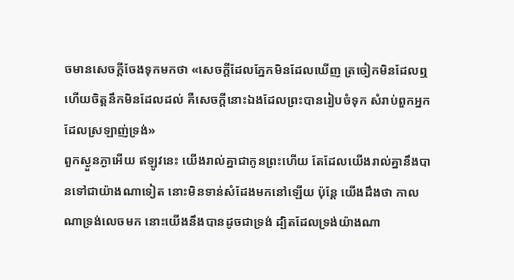ចមានសេចក្ដីចែងទុកមកថា «សេចក្ដីដែលភ្នែកមិនដែលឃើញ ត្រចៀកមិនដែលឮ ហើយចិត្តនឹកមិនដែលដល់ គឺសេចក្ដីនោះឯងដែលព្រះបានរៀបចំទុក សំរាប់ពួកអ្នកដែលស្រឡាញ់ទ្រង់»
ពួកស្ងួនភ្ងាអើយ ឥឡូវនេះ យើងរាល់គ្នាជាកូនព្រះហើយ តែដែលយើងរាល់គ្នានឹងបានទៅជាយ៉ាងណាទៀត នោះមិនទាន់សំដែងមកនៅឡើយ ប៉ុន្តែ យើងដឹងថា កាលណាទ្រង់លេចមក នោះយើងនឹងបានដូចជាទ្រង់ ដ្បិតដែលទ្រង់យ៉ាងណា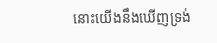នោះយើងនឹងឃើញទ្រង់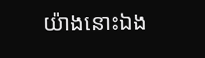យ៉ាងនោះឯង